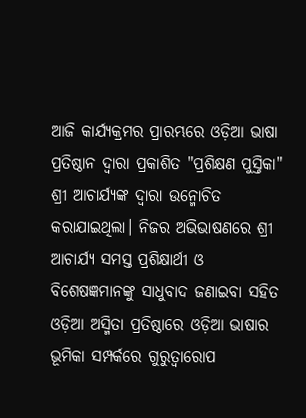ଆଜି କାର୍ଯ୍ୟକ୍ରମର ପ୍ରାରମ୍ଭରେ ଓଡ଼ିଆ ଭାଷା ପ୍ରତିଷ୍ଠାନ ଦ୍ୱାରା ପ୍ରକାଶିତ "ପ୍ରଶିକ୍ଷଣ ପୁସ୍ତିକା" ଶ୍ରୀ ଆଚାର୍ଯ୍ୟଙ୍କ ଦ୍ୱାରା ଉନ୍ମୋଚିତ କରାଯାଇଥିଲା। ନିଜର ଅଭିଭାଷଣରେ ଶ୍ରୀ ଆଚାର୍ଯ୍ୟ ସମସ୍ତ ପ୍ରଶିକ୍ଷାର୍ଥୀ ଓ ବିଶେଷଜ୍ଞମାନଙ୍କୁ ସାଧୁବାଦ ଜଣାଇବା ସହିତ ଓଡ଼ିଆ ଅସ୍ମିତା ପ୍ରତିଷ୍ଠାରେ ଓଡ଼ିଆ ଭାଷାର ଭୂମିକା ସମ୍ପର୍କରେ ଗୁରୁତ୍ୱାରୋପ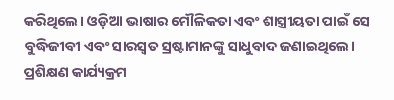କରିଥିଲେ। ଓଡ଼ିଆ ଭାଷାର ମୌଳିକତା ଏବଂ ଶାସ୍ତ୍ରୀୟତା ପାଇଁ ସେ ବୁଦ୍ଧିଜୀବୀ ଏବଂ ସାରସ୍ୱତ ସ୍ରଷ୍ଟାମାନଙ୍କୁ ସାଧୁବାଦ ଜଣାଇଥିଲେ।
ପ୍ରଶିକ୍ଷଣ କାର୍ଯ୍ୟକ୍ରମ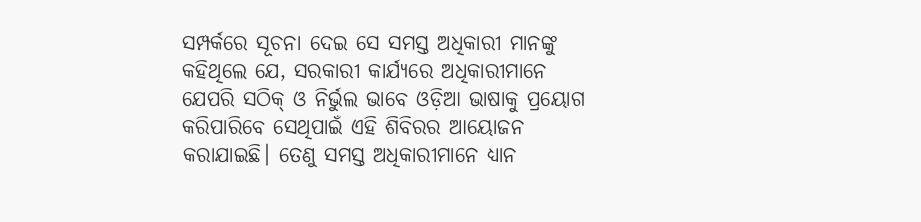ସମ୍ପର୍କରେ ସୂଚନା ଦେଇ ସେ ସମସ୍ତ ଅଧିକାରୀ ମାନଙ୍କୁ କହିଥିଲେ ଯେ, ସରକାରୀ କାର୍ଯ୍ୟରେ ଅଧିକାରୀମାନେ ଯେପରି ସଠିକ୍ ଓ ନିର୍ଭୁଲ ଭାବେ ଓଡ଼ିଆ ଭାଷାକୁ ପ୍ରୟୋଗ କରିପାରିବେ ସେଥିପାଇଁ ଏହି ଶିବିରର ଆୟୋଜନ କରାଯାଇଛି। ତେଣୁ ସମସ୍ତ ଅଧିକାରୀମାନେ ଧ୍ୟାନ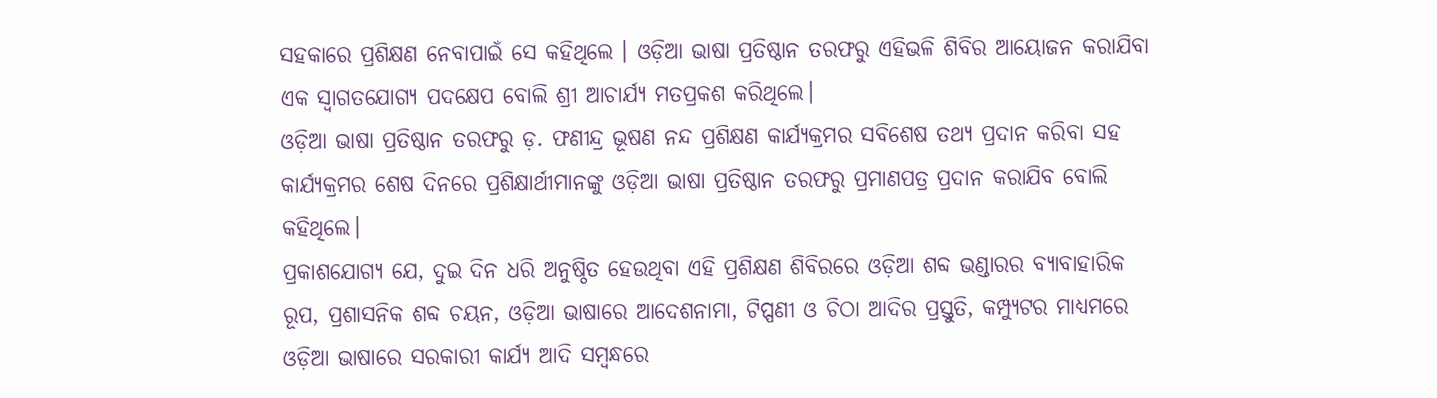ସହକାରେ ପ୍ରଶିକ୍ଷଣ ନେବାପାଇଁ ସେ କହିଥିଲେ । ଓଡ଼ିଆ ଭାଷା ପ୍ରତିଷ୍ଠାନ ତରଫରୁ ଏହିଭଳି ଶିବିର ଆୟୋଜନ କରାଯିବା ଏକ ସ୍ୱାଗତଯୋଗ୍ୟ ପଦକ୍ଷେପ ବୋଲି ଶ୍ରୀ ଆଚାର୍ଯ୍ୟ ମତପ୍ରକଶ କରିଥିଲେ।
ଓଡ଼ିଆ ଭାଷା ପ୍ରତିଷ୍ଠାନ ତରଫରୁ ଡ଼. ଫଣୀନ୍ଦ୍ର ଭୂଷଣ ନନ୍ଦ ପ୍ରଶିକ୍ଷଣ କାର୍ଯ୍ୟକ୍ରମର ସବିଶେଷ ତଥ୍ୟ ପ୍ରଦାନ କରିବା ସହ କାର୍ଯ୍ୟକ୍ରମର ଶେଷ ଦିନରେ ପ୍ରଶିକ୍ଷାର୍ଥୀମାନଙ୍କୁ ଓଡ଼ିଆ ଭାଷା ପ୍ରତିଷ୍ଠାନ ତରଫରୁ ପ୍ରମାଣପତ୍ର ପ୍ରଦାନ କରାଯିବ ବୋଲି କହିଥିଲେ।
ପ୍ରକାଶଯୋଗ୍ୟ ଯେ, ଦୁଇ ଦିନ ଧରି ଅନୁଷ୍ଠିତ ହେଉଥିବା ଏହି ପ୍ରଶିକ୍ଷଣ ଶିବିରରେ ଓଡ଼ିଆ ଶବ୍ଦ ଭଣ୍ଡାରର ବ୍ୟାବାହାରିକ ରୂପ, ପ୍ରଶାସନିକ ଶବ୍ଦ ଚୟନ, ଓଡ଼ିଆ ଭାଷାରେ ଆଦେଶନାମା, ଟିପ୍ପଣୀ ଓ ଚିଠା ଆଦିର ପ୍ରସ୍ତୁତି, କମ୍ପ୍ୟୁଟର ମାଧ୍ୟମରେ ଓଡ଼ିଆ ଭାଷାରେ ସରକାରୀ କାର୍ଯ୍ୟ ଆଦି ସମ୍ବନ୍ଧରେ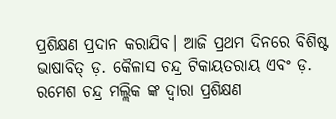ପ୍ରଶିକ୍ଷଣ ପ୍ରଦାନ କରାଯିବ। ଆଜି ପ୍ରଥମ ଦିନରେ ବିଶିଷ୍ଟ ଭାଷାବିତ୍ ଡ଼. କୈଳାସ ଚନ୍ଦ୍ର ଟିକାୟତରାୟ ଏବଂ ଡ଼. ରମେଶ ଚନ୍ଦ୍ର ମଲ୍ଲିକ ଙ୍କ ଦ୍ୱାରା ପ୍ରଶିକ୍ଷଣ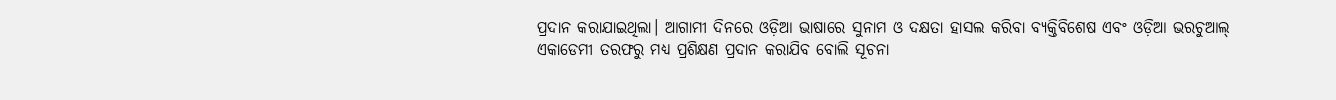ପ୍ରଦାନ କରାଯାଇଥିଲା। ଆଗାମୀ ଦିନରେ ଓଡ଼ିଆ ଭାଷାରେ ସୁନାମ ଓ ଦକ୍ଷତା ହାସଲ କରିବା ବ୍ୟକ୍ତିବିଶେଷ ଏବଂ ଓଡ଼ିଆ ଭରଚୁଆଲ୍ ଏକାଡେମୀ ତରଫରୁ ମଧ୍ୟ ପ୍ରଶିକ୍ଷଣ ପ୍ରଦାନ କରାଯିବ ବୋଲି ସୂଚନା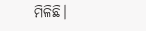ମିଳିଛି।